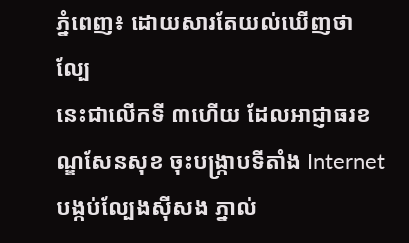ភ្នំពេញ៖ ដោយសារតែយល់ឃើញថា ល្បែ
នេះជាលើកទី ៣ហើយ ដែលអាជ្ញាធរខណ្ឌសែនសុខ ចុះបង្ក្រាបទីតាំង Internet បង្កប់ល្បែងស៊ីសង ភ្នាល់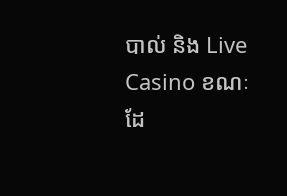បាល់ និង Live Casino ខណៈដែ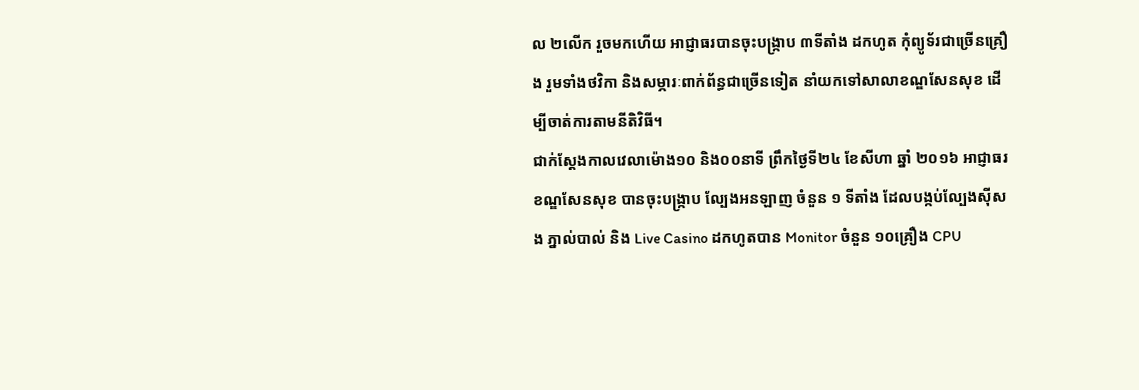ល ២លើក រួចមកហើយ អាជ្ញាធរបានចុះបង្ក្រាប ៣ទីតាំង ដកហូត កុំព្យូទ័រជាច្រើនគ្រឿង រួមទាំងថវិកា និងសម្ភារៈពាក់ព័ន្ធជាច្រើនទៀត នាំយកទៅសាលាខណ្ឌសែនសុខ ដើម្បីចាត់ការតាមនីតិវិធី។
ជាក់ស្តែងកាលវេលាម៉ោង១០ និង០០នាទី ព្រឹកថ្ងៃទី២៤ ខែសីហា ឆ្នាំ ២០១៦ អាជ្ញាធរខណ្ឌសែនសុខ បានចុះបង្ក្រាប ល្បែងអនឡាញ ចំនួន ១ ទីតាំង ដែលបង្កប់ល្បែងស៊ីសង ភ្នាល់បាល់ និង Live Casino ដកហូតបាន Monitor ចំនួន ១០គ្រឿង CPU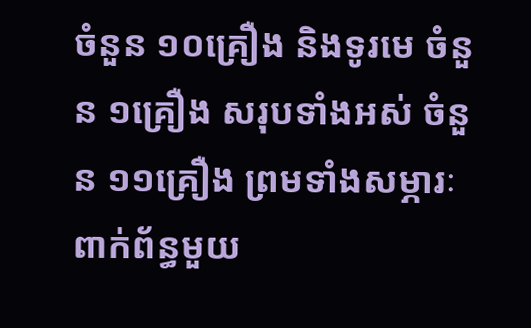ចំនួន ១០គ្រឿង និងទូរមេ ចំនួន ១គ្រឿង សរុបទាំងអស់ ចំនួន ១១គ្រឿង ព្រមទាំងសម្ភារៈពាក់ព័ន្ធមួយ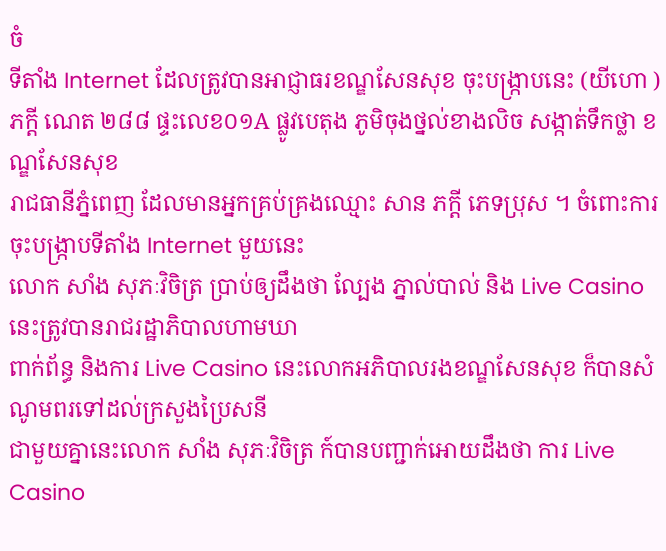ចំ
ទីតាំង Internet ដែលត្រូវបានអាជ្ញាធរខណ្ឌសែនសុខ ចុះបង្ក្រាបនេះ (យីហោ ) ភក្តី ណេត ២៨៨ ផ្ទះលេខ០១A ផ្លូវបេតុង ភូមិចុងថ្នល់ខាងលិច សង្កាត់ទឹកថ្លា ខណ្ឌសែនសុខ
រាជធានីភ្នំពេញ ដែលមានអ្នកគ្រប់គ្រងឈ្មោះ សាន ភក្តី ភេទប្រុស ។ ចំពោះការចុះបង្ក្រាបទីតាំង Internet មួយនេះ
លោក សាំង សុភៈវិចិត្រ ប្រាប់ឲ្យដឹងថា ល្បែង ភ្នាល់បាល់ និង Live Casino នេះត្រូវបានរាជរដ្ឋាភិបាលហាមឃា
ពាក់ព័ន្ធ និងការ Live Casino នេះលោកអភិបាលរងខណ្ឌសែនសុខ ក៏បានសំណូមពរទៅដល់ក្រសួងប្រៃសនី
ជាមួយគ្នានេះលោក សាំង សុភៈវិចិត្រ ក៍បានបញ្ជាក់អោយដឹងថា ការ Live Casino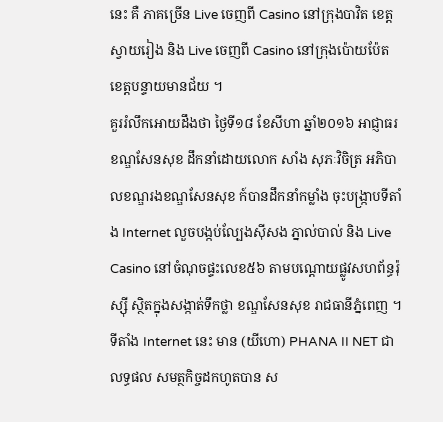នេះ គឺ ភាគច្រើន Live ចេញពី Casino នៅក្រុងបាវិត ខេត្តស្វាយរៀង និង Live ចេញពី Casino នៅក្រុងប៉ោយប៉ែត ខេត្តបន្ទាយមានជ័យ ។
គួររំលឹកអោយដឹងថា ថ្ងៃទី១៨ ខែសីហា ឆ្នាំ២០១៦ អាជ្ញាធរខណ្ឌសែនសុខ ដឹកនាំដោយលោក សាំង សុភៈវិចិត្រ អភិបាលខណ្ឌរងខណ្ឌសែនសុខ ក៍បានដឹកនាំកម្លាំង ចុះបង្ក្រាបទីតាំង Internet លួចបង្កប់ល្បែងស៊ីសង ភ្នាល់បាល់ និង Live Casino នៅចំណុចផ្ទះលេខ៥៦ តាមបណ្តោយផ្លូវសហព័ន្ធរ៉ុស្ស៊ី ស្ថិតក្នុងសង្កាត់ទឹកថ្លា ខណ្ឌសែនសុខ រាជធានីភ្នំពេញ ។
ទីតាំង Internet នេះ មាន (យីហោ) PHANA II NET ជាលទ្ធផល សមត្ថកិច្ចដកហូតបាន ស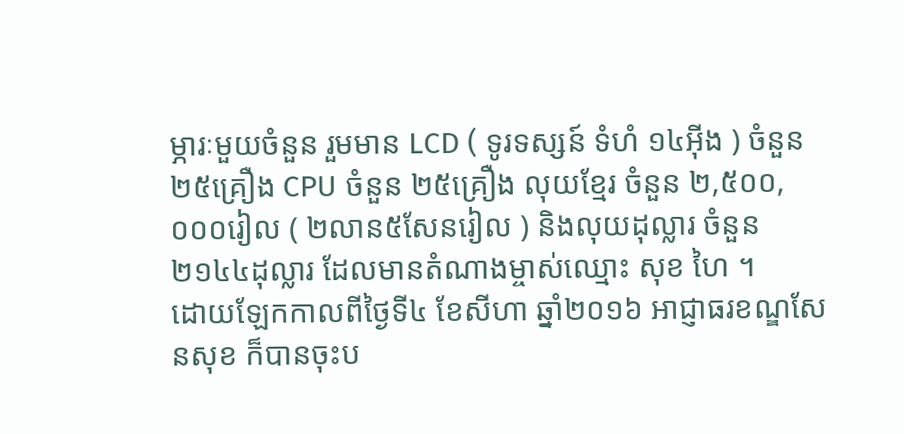ម្ភារៈមួយចំនួន រួមមាន LCD ( ទូរទស្សន៍ ទំហំ ១៤អ៊ីង ) ចំនួន ២៥គ្រឿង CPU ចំនួន ២៥គ្រឿង លុយខ្មែរ ចំនួន ២,៥០០,០០០រៀល ( ២លាន៥សែនរៀល ) និងលុយដុល្លារ ចំនួន ២១៤៤ដុល្លារ ដែលមានតំណាងម្ចាស់ឈ្មោះ សុខ ហៃ ។
ដោយឡែកកាលពីថ្ងៃទី៤ ខែសីហា ឆ្នាំ២០១៦ អាជ្ញាធរខណ្ឌសែនសុខ ក៏បានចុះប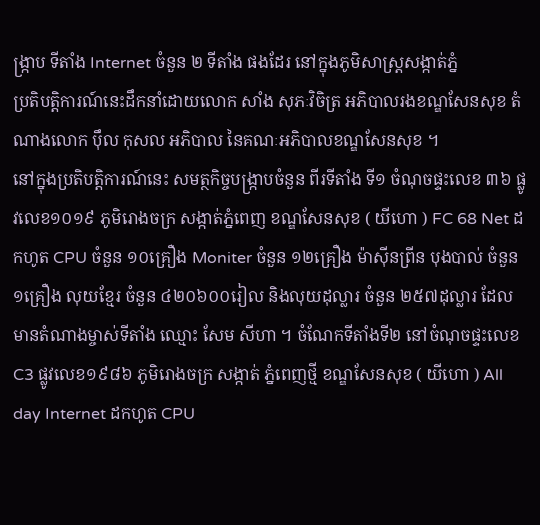ង្ក្រាប ទីតាំង Internet ចំនួន ២ ទីតាំង ផងដែរ នៅក្នុងភូមិសាស្ត្រសង្កាត់ភ្នំ
ប្រតិបត្តិការណ៍នេះដឹកនាំដោយលោក សាំង សុភៈវិចិត្រ អភិបាលរងខណ្ឌសែនសុខ តំណាងលោក ប៉ឹល កុសល អភិបាល នៃគណៈអភិបាលខណ្ឌសែនសុខ ។
នៅក្នុងប្រតិបត្តិការណ៍នេះ សមត្ថកិច្ចបង្ក្រាបចំនួន ពីរទីតាំង ទី១ ចំណុចផ្ទះលេខ ៣៦ ផ្លូវលេខ១០១៩ ភូមិរោងចក្រ សង្កាត់ភ្នំពេញ ខណ្ឌសែនសុខ ( យីហោ ) FC 68 Net ដកហូត CPU ចំនួន ១០គ្រឿង Moniter ចំនួន ១២គ្រឿង ម៉ាស៊ីនព្រីន បុងបាល់ ចំនួន ១គ្រឿង លុយខ្មែរ ចំនួន ៤២០៦០០រៀល និងលុយដុល្លារ ចំនួន ២៥៧ដុល្លារ ដែលមានតំណាងម្ចាស់ទីតាំង ឈ្មោះ សែម សីហា ។ ចំណែកទីតាំងទី២ នៅចំណុចផ្ទះលេខ C3 ផ្លូវលេខ១៩៨៦ ភូមិរោងចក្រ សង្កាត់ ភ្នំពេញថ្មី ខណ្ឌសែនសុខ ( យីហោ ) All day Internet ដកហូត CPU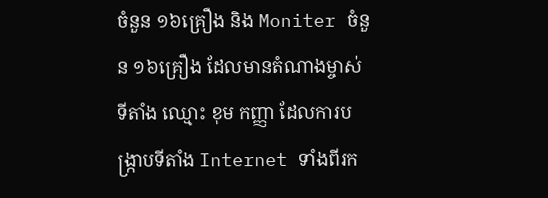ចំនួន ១៦គ្រឿង និង Moniter ចំនួន ១៦គ្រឿង ដែលមានតំណាងម្ចាស់ទីតាំង ឈ្មោះ ខុម កញ្ញា ដែលការបង្ក្រាបទីតាំង Internet ទាំងពីរក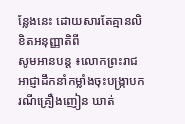ន្លែងនេះ ដោយសារតែគ្មានលិខិតអនុញ្ញាតិពី
សូមអានបន្ត ៖លោកព្រះរាជអាជ្ញាដឹកនាំកម្លាំងចុះបង្ក្រាបករណីគ្រឿងញៀន ឃាត់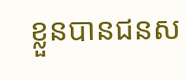ខ្លួនបានជនស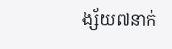ង្ស័យ៧នាក់